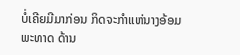ບໍ່ເຄີຍມີມາກ່ອນ ກິດຈະກຳແຫ່ນາງອ້ອມພະທາດ ດ້ານ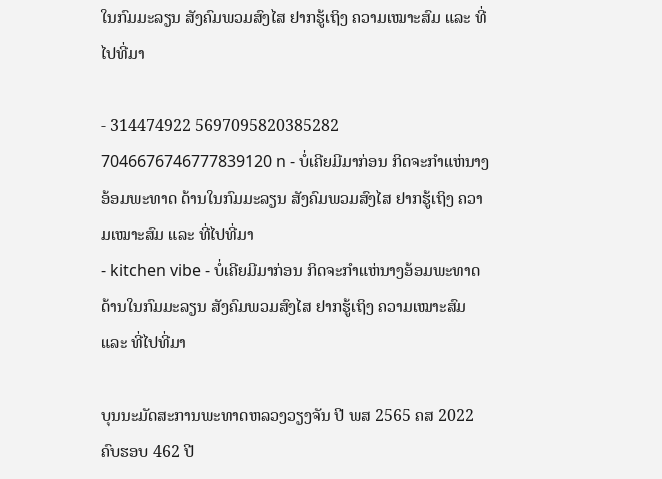ໃນກົມມະລຽນ ສັງຄົມພວມສົງໄສ ຢາກຮູ້ເຖິງ ຄວາມເໝາະສົມ ແລະ ທີ່ໄປທີ່ມາ

- 314474922 5697095820385282 7046676746777839120 n - ບໍ່ເຄີຍມີມາກ່ອນ ກິດຈະກຳແຫ່ນາງອ້ອມພະທາດ ດ້ານໃນກົມມະລຽນ ສັງຄົມພວມສົງໄສ ຢາກຮູ້ເຖິງ ຄວາມເໝາະສົມ ແລະ ທີ່ໄປທີ່ມາ
- kitchen vibe - ບໍ່ເຄີຍມີມາກ່ອນ ກິດຈະກຳແຫ່ນາງອ້ອມພະທາດ ດ້ານໃນກົມມະລຽນ ສັງຄົມພວມສົງໄສ ຢາກຮູ້ເຖິງ ຄວາມເໝາະສົມ ແລະ ທີ່ໄປທີ່ມາ

ບຸນນະມັດສະການພະທາດຫລວງວຽງຈັນ ປີ ພສ 2565 ຄສ 2022 ຄົບຮອບ 462 ປີ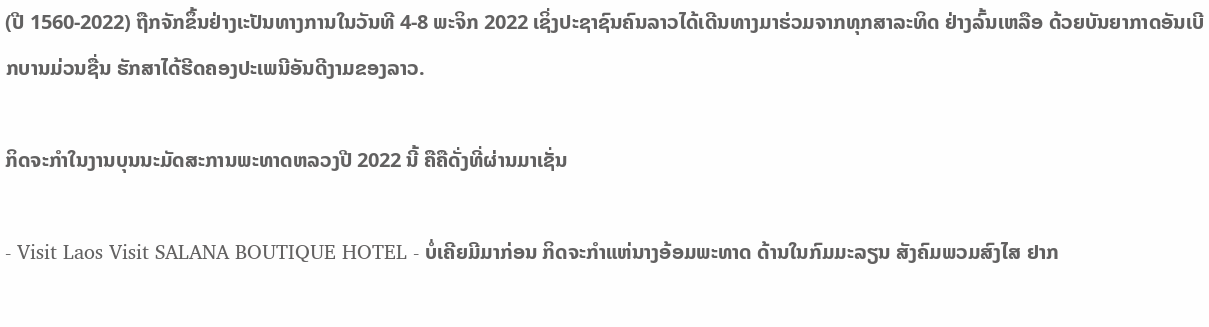(ປີ 1560-2022) ຖືກຈັກຂຶ້ນຢ່າງເະປັນທາງການໃນວັນທີ 4-8 ພະຈິກ 2022 ເຊິ່ງປະຊາຊົນຄົນລາວໄດ້ເດີນທາງມາຮ່ວມຈາກທຸກສາລະທິດ ຢ່າງລົ້ນເຫລືອ ດ້ວຍບັນຍາກາດອັນເບີກບານມ່ວນຊື່ນ ຮັກສາໄດ້ຮີດຄອງປະເພນີອັນດີງາມຂອງລາວ.

ກິດຈະກຳໃນງານບຸນນະມັດສະການພະທາດຫລວງປີ 2022 ນີ້ ຄືຄືດັ່ງທີ່ຜ່ານມາເຊັ່ນ

- Visit Laos Visit SALANA BOUTIQUE HOTEL - ບໍ່ເຄີຍມີມາກ່ອນ ກິດຈະກຳແຫ່ນາງອ້ອມພະທາດ ດ້ານໃນກົມມະລຽນ ສັງຄົມພວມສົງໄສ ຢາກ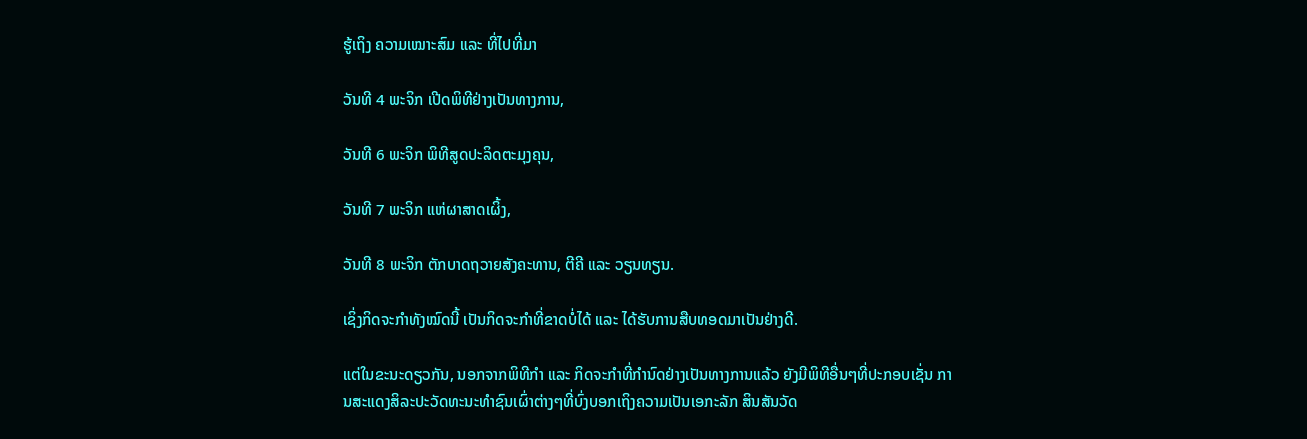ຮູ້ເຖິງ ຄວາມເໝາະສົມ ແລະ ທີ່ໄປທີ່ມາ

ວັນທີ 4 ພະຈິກ ເປີດພິທີຢ່າງເປັນທາງການ,

ວັນທີ 6 ພະຈິກ ພິທີສູດປະລິດຕະມຸງຄຸນ,

ວັນທີ 7 ພະຈິກ ແຫ່ຜາສາດເຜິ້ງ,

ວັນທີ 8 ພະຈິກ ຕັກບາດຖວາຍສັງຄະທານ, ຕີຄີ ແລະ ວຽນທຽນ.

ເຊິ່ງກິດຈະກຳທັງໝົດນີ້ ເປັນກິດຈະກຳທີ່ຂາດບໍ່ໄດ້ ແລະ ໄດ້ຮັບການສືບທອດມາເປັນຢ່າງດີ.

ແຕ່ໃນຂະນະດຽວກັນ, ນອກຈາກພິທີກຳ ແລະ ກິດຈະກຳທີ່ກຳນົດຢ່າງເປັນທາງການແລ້ວ ຍັງມີພິທີອື່ນໆທີ່ປະກອບເຊັ່ນ ການສະແດງສິລະປະວັດທະນະທຳຊົນເຜົ່າຕ່າງໆທີ່ບົ່ງບອກເຖິງຄວາມເປັນເອກະລັກ ສິນສັນວັດ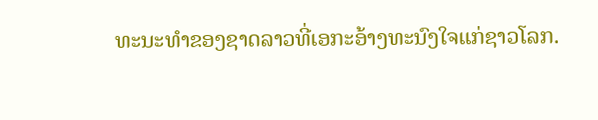ທະນະທຳຂອງຊາດລາວທີ່ເອກະອ້າງທະນົງໃຈແກ່ຊາວໂລກ.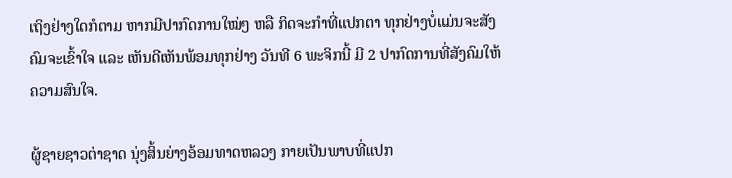ເຖິງຢ່າງໃດກໍຕາມ ຫາກມີປາກົດການໃໝ່ໆ ຫລື ກິດຈະກຳທີ່ແປກຕາ ທຸກຢ່າງບໍ່ແມ່ນຈະສັງຄົມຈະເຂົ້າໃຈ ແລະ ເຫັນດີເຫັນພ້ອມທຸກຢ່າງ ວັນທີ 6 ພະຈິກນີ້ ມີ 2 ປາກົດການທີ່ສັງຄົມໃຫ້ຄວາມສົນໃຈ.

ຜູ້ຊາຍຊາວຕ່າຊາດ ນຸ່ງສິ້ນຍ່າງອ້ອມທາດຫລວງ ກາຍເປັນພາບທີ່ແປກ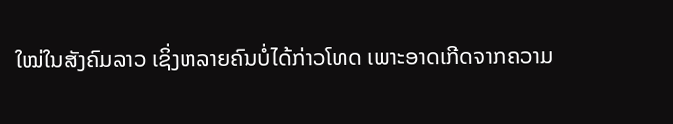ໃໝ່ໃນສັງຄົມລາວ ເຊິ່ງຫລາຍຄົນບໍ່ໄດ້ກ່າວໂທດ ເພາະອາດເກີດຈາກຄວາມ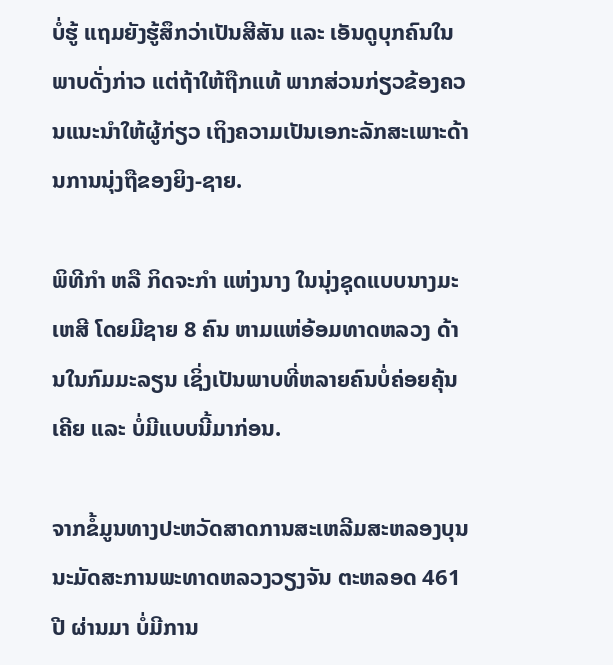ບໍ່ຮູ້ ແຖມຍັງຮູ້ສຶກວ່າເປັນສີສັນ ແລະ ເອັນດູບຸກຄົນໃນພາບດັ່ງກ່າວ ແຕ່ຖ້າໃຫ້ຖືກແທ້ ພາກສ່ວນກ່ຽວຂ້ອງຄວນແນະນຳໃຫ້ຜູ້ກ່ຽວ ເຖິງຄວາມເປັນເອກະລັກສະເພາະດ້ານການນຸ່ງຖືຂອງຍິງ-ຊາຍ.

ພິທີກຳ ຫລື ກິດຈະກຳ ແຫ່ງນາງ ໃນນຸ່ງຊຸດແບບນາງມະເຫສີ ໂດຍມີຊາຍ 8 ຄົນ ຫາມແຫ່ອ້ອມທາດຫລວງ ດ້ານໃນກົມມະລຽນ ເຊິ່ງເປັນພາບທີ່ຫລາຍຄົນບໍ່ຄ່ອຍຄຸ້ນເຄີຍ ແລະ ບໍ່ມີແບບນີ້ມາກ່ອນ.

ຈາກຂໍ້ມູນທາງປະຫວັດສາດການສະເຫລີມສະຫລອງບຸນນະມັດສະການພະທາດຫລວງວຽງຈັນ ຕະຫລອດ 461 ປີ ຜ່ານມາ ບໍ່ມີການ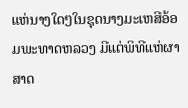ແຫ່ນາງໃດໆໃນຊຸດນາງມະເຫສີອ້ອມພະທາດຫລວງ ມີແຕ່ພິທີແຫ່ຜາສາດ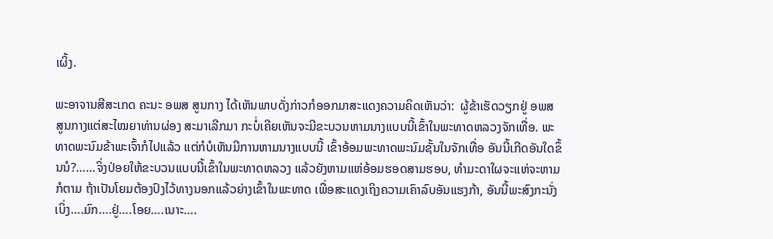ເຜິ້ງ.

ພະອາຈານສີສະເກດ ຄະນະ ອພສ ສູນກາງ ໄດ້ເຫັນພາບດັ່ງກ່າວກໍອອກມາສະແດງຄວາມຄິດເຫັນວ່າ:  ຜູ້ຂ້າເຮັດວຽກຢູ່ ອພສ ສູນກາງແຕ່ສະໄໝຍາທ່ານຜ່ອງ ສະມາເລີກມາ ກະບໍ່ເຄີຍເຫັນຈະມີຂະບວນຫາມນາງແບບນີ້ເຂົ້າໃນພະທາດຫລວງຈັກເທື່ອ. ພະທາດພະນົມຂ້າພະເຈົ້າກໍໄປແລ້ວ ແຕ່ກໍບໍເຫັນມີການຫາມນາງແບບນີ້ ເຂົ້າອ້ອມພະທາດພະນົມຊັ້ນໃນຈັກເທື່ອ ອັນນີ້ເກີດອັນໃດຂຶ້ນນໍ?……ຈິ່ງປ່ອຍໃຫ້ຂະບວນແບບນີ້ເຂົ້າໃນພະທາດຫລວງ ແລ້ວຍັງຫາມແຫ່ອ້ອມຮອດສາມຮອບ, ທຳມະດາໃຜຈະແຫ່ຈະຫາມກໍຕາມ ຖ້າເປັນໂຍມຕ້ອງປົງໄວ້ທາງນອກແລ້ວຍ່າງເຂົ້າໃນພະທາດ ເພື່ອສະແດງເຖິງຄວາມເຄົາລົບອັນແຮງກ້າ, ອັນນີ້ພະສົງກະນັ່ງເບິ່ງ….ມົກ….ຢູ່….ໂອຍ….ເນາະ….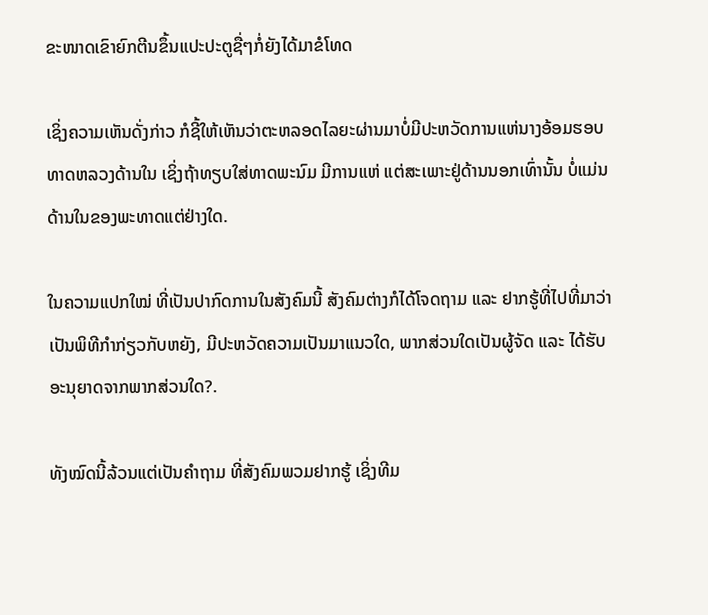ຂະໜາດເຂົາຍົກຕີນຂຶ້ນແປະປະຕູຊື່ໆກໍ່ຍັງໄດ້ມາຂໍໂທດ

ເຊິ່ງຄວາມເຫັນດັ່ງກ່າວ ກໍຊີ້ໃຫ້ເຫັນວ່າຕະຫລອດໄລຍະຜ່ານມາບໍ່ມີປະຫວັດການແຫ່ນາງອ້ອມຮອບທາດຫລວງດ້ານໃນ ເຊິ່ງຖ້າທຽບໃສ່ທາດພະນົມ ມີການແຫ່ ແຕ່ສະເພາະຢູ່ດ້ານນອກເທົ່ານັ້ນ ບໍ່ແມ່ນດ້ານໃນຂອງພະທາດແຕ່ຢ່າງໃດ.

ໃນຄວາມແປກໃໝ່ ທີ່ເປັນປາກົດການໃນສັງຄົມນີ້ ສັງຄົມຕ່າງກໍໄດ້ໂຈດຖາມ ແລະ ຢາກຮູ້ທີ່ໄປທີ່ມາວ່າ ເປັນພິທີກຳກ່ຽວກັບຫຍັງ, ມີປະຫວັດຄວາມເປັນມາແນວໃດ, ພາກສ່ວນໃດເປັນຜູ້ຈັດ ແລະ ໄດ້ຮັບອະນຸຍາດຈາກພາກສ່ວນໃດ?.

ທັງໝົດນີ້ລ້ວນແຕ່ເປັນຄຳຖາມ ທີ່ສັງຄົມພວມຢາກຮູ້ ເຊິ່ງທີມ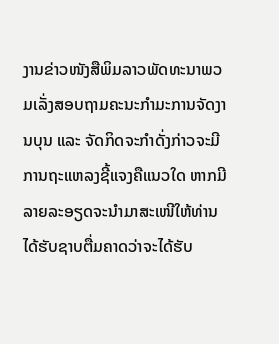ງານຂ່າວໜັງສືພິມລາວພັດທະນາພວມເລັ່ງສອບຖາມຄະນະກຳມະການຈັດງານບຸນ ແລະ ຈັດກິດຈະກຳດັ່ງກ່າວຈະມີການຖະແຫລງຊີ້ແຈງຄືແນວໃດ ຫາກມີລາຍລະອຽດຈະນຳມາສະເໜີໃຫ້ທ່ານໄດ້ຮັບຊາບຕື່ມຄາດວ່າຈະໄດ້ຮັບ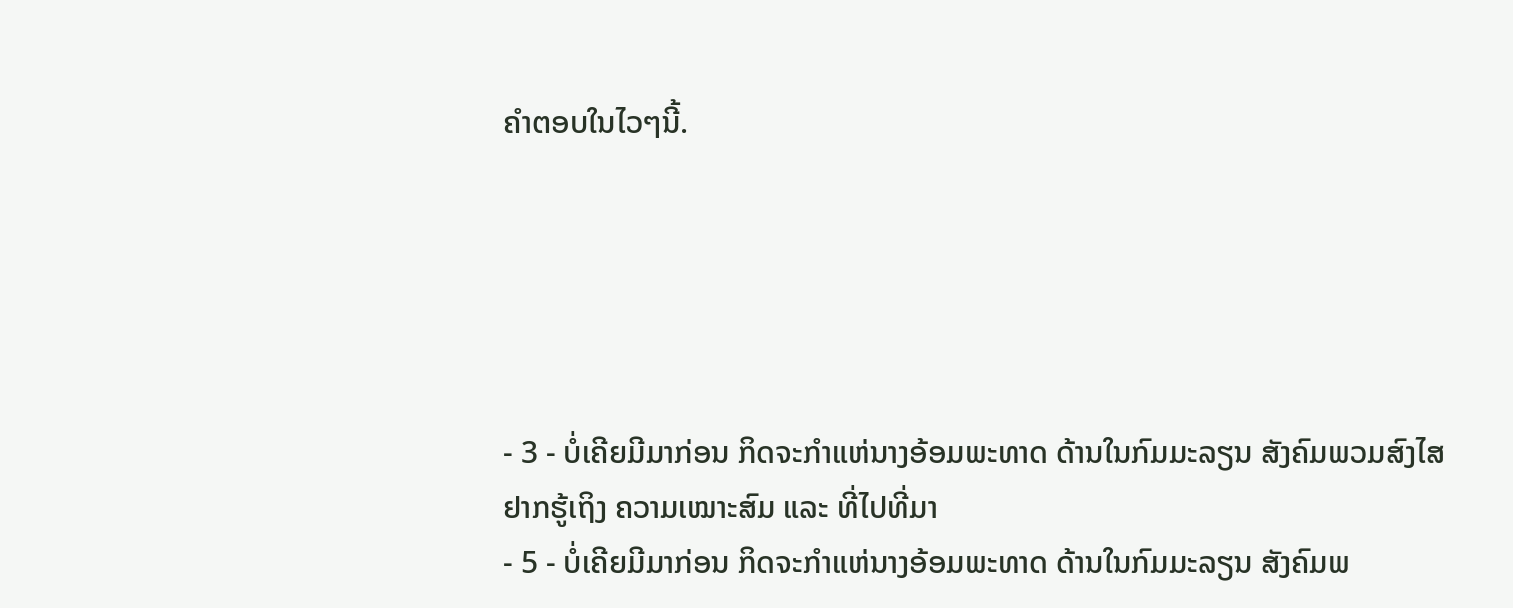ຄຳຕອບໃນໄວໆນີ້.





- 3 - ບໍ່ເຄີຍມີມາກ່ອນ ກິດຈະກຳແຫ່ນາງອ້ອມພະທາດ ດ້ານໃນກົມມະລຽນ ສັງຄົມພວມສົງໄສ ຢາກຮູ້ເຖິງ ຄວາມເໝາະສົມ ແລະ ທີ່ໄປທີ່ມາ
- 5 - ບໍ່ເຄີຍມີມາກ່ອນ ກິດຈະກຳແຫ່ນາງອ້ອມພະທາດ ດ້ານໃນກົມມະລຽນ ສັງຄົມພ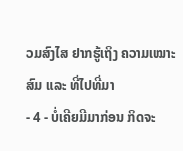ວມສົງໄສ ຢາກຮູ້ເຖິງ ຄວາມເໝາະສົມ ແລະ ທີ່ໄປທີ່ມາ
- 4 - ບໍ່ເຄີຍມີມາກ່ອນ ກິດຈະ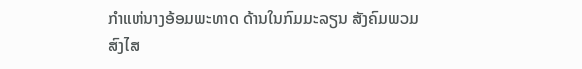ກຳແຫ່ນາງອ້ອມພະທາດ ດ້ານໃນກົມມະລຽນ ສັງຄົມພວມສົງໄສ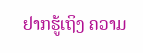ຢາກຮູ້ເຖິງ ຄວາມ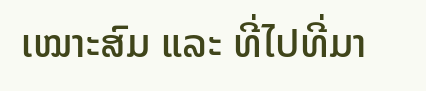ເໝາະສົມ ແລະ ທີ່ໄປທີ່ມາ